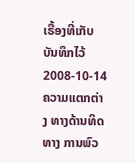ເຣື້ອງທີ່ເກັບບັນທຶກໄວ້
2008-10-14
ຄວາມແຕກຕ່າງ ທາງດ້ານທິດທາງ ການພົວ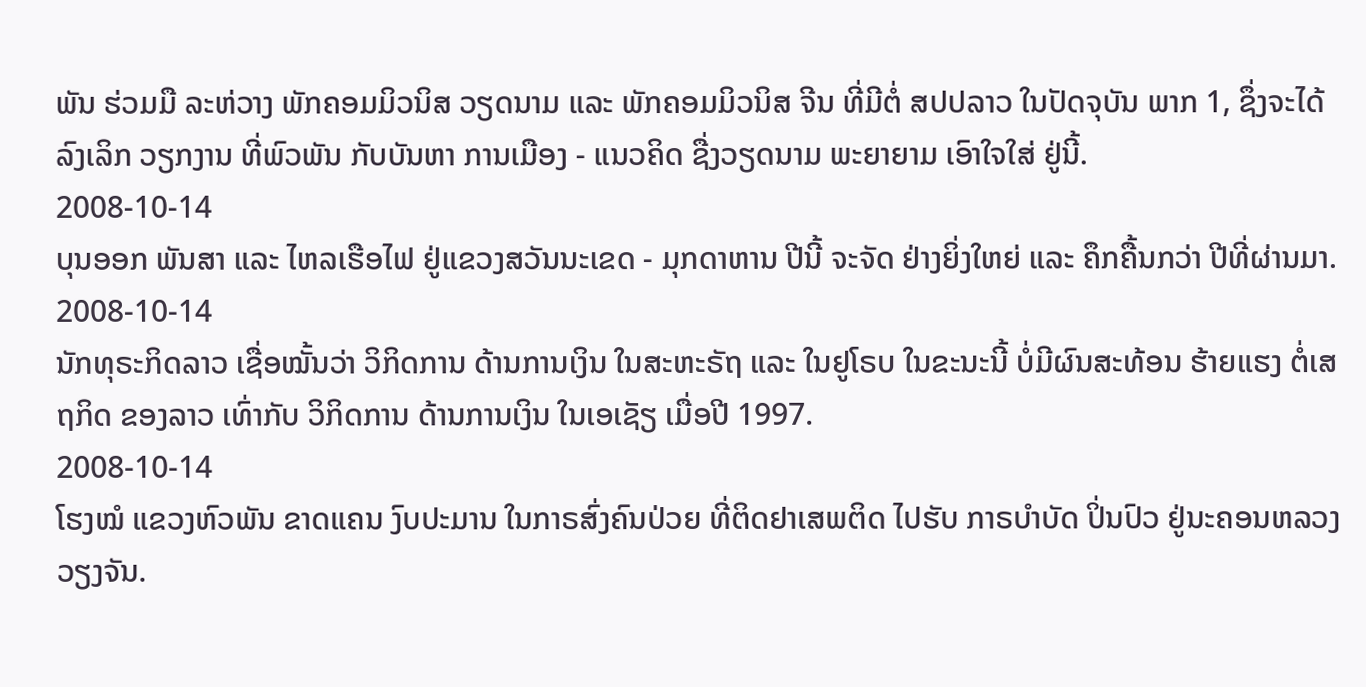ພັນ ຮ່ວມມື ລະຫ່ວາງ ພັກຄອມມິວນິສ ວຽດນາມ ແລະ ພັກຄອມມິວນິສ ຈີນ ທີ່ມີຕໍ່ ສປປລາວ ໃນປັດຈຸບັນ ພາກ 1, ຊຶ່ງຈະໄດ້ລົງເລິກ ວຽກງານ ທີ່ພົວພັນ ກັບບັນຫາ ການເມືອງ - ແນວຄິດ ຊື່ງວຽດນາມ ພະຍາຍາມ ເອົາໃຈໃສ່ ຢູ່ນີ້.
2008-10-14
ບຸນອອກ ພັນສາ ແລະ ໄຫລເຮືອໄຟ ຢູ່ແຂວງສວັນນະເຂດ - ມຸກດາຫານ ປີນີ້ ຈະຈັດ ຢ່າງຍິ່ງໃຫຍ່ ແລະ ຄຶກຄື້ນກວ່າ ປີທີ່ຜ່ານມາ.
2008-10-14
ນັກທຸຣະກິດລາວ ເຊື່ອໝັ້ນວ່າ ວິກິດການ ດ້ານການເງິນ ໃນສະຫະຣັຖ ແລະ ໃນຢູໂຣບ ໃນຂະນະນີ້ ບໍ່ມີຜົນສະທ້ອນ ຮ້າຍແຮງ ຕໍ່ເສຖກິດ ຂອງລາວ ເທົ່າກັບ ວິກິດການ ດ້ານການເງິນ ໃນເອເຊັຽ ເມື່ອປີ 1997.
2008-10-14
ໂຮງໝໍ ແຂວງຫົວພັນ ຂາດແຄນ ງົບປະມານ ໃນກາຣສົ່ງຄົນປ່ວຍ ທີ່ຕິດຢາເສພຕິດ ໄປຮັບ ກາຣບຳບັດ ປິ່ນປົວ ຢູ່ນະຄອນຫລວງວຽງຈັນ.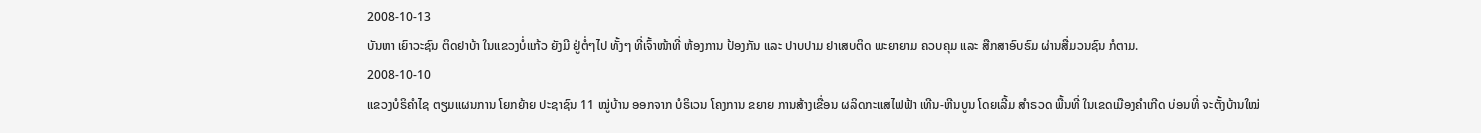2008-10-13
ບັນຫາ ເຍົາວະຊົນ ຕິດຢາບ້າ ໃນແຂວງບໍ່ແກ້ວ ຍັງມີ ຢູ່ຕໍ່ໆໄປ ທັ້ງໆ ທີ່ເຈົ້າໜ້າທີ່ ຫ້ອງການ ປ້ອງກັນ ແລະ ປາບປາມ ຢາເສບຕິດ ພະຍາຍາມ ຄວບຄຸມ ແລະ ສືກສາອົບຣົມ ຜ່ານສື່ມວນຊົນ ກໍຕາມ.
2008-10-10
ແຂວງບໍຣິຄໍາໄຊ ຕຽມແຜນການ ໂຍກຍ້າຍ ປະຊາຊົນ 11 ໝູ່ບ້ານ ອອກຈາກ ບໍຣິເວນ ໂຄງການ ຂຍາຍ ການສ້າງເຂື່ອນ ຜລິດກະແສໄຟຟ້າ ເທີນ-ຫີນບູນ ໂດຍເລີ້ມ ສໍາຣວດ ພື້ນທີ່ ໃນເຂດເມືອງຄໍາເກີດ ບ່ອນທີ່ ຈະຕັ້ງບ້ານໃໝ່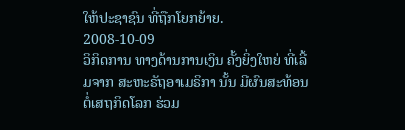ໃຫ້ປະຊາຊົນ ທີ່ຖືກໂຍກຍ້າຍ.
2008-10-09
ວິກິດການ ທາງດ້ານການເງິນ ຄັ້ງຍິ່ງໃຫຍ່ ທີ່ເລີ້ມຈາກ ສະຫະຣັຖອາເມຣິກາ ນັ້ນ ມີຜົນສະທ້ອນ ຕໍ່ເສຖກິດໂລກ ຮ່ວມ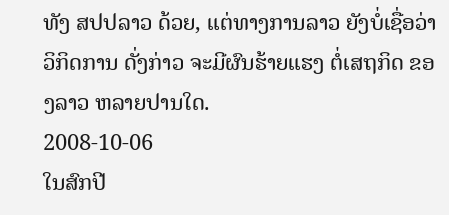ທັງ ສປປລາວ ດ້ວຍ, ແຕ່ທາງການລາວ ຍັງບໍ່ເຊື່ອວ່າ ວິກິດການ ດັ່ງກ່າວ ຈະມີຜົນຮ້າຍແຮງ ຕໍ່ເສຖກິດ ຂອງລາວ ຫລາຍປານໃດ.
2008-10-06
ໃນສົກປີ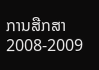ການສືກສາ 2008-2009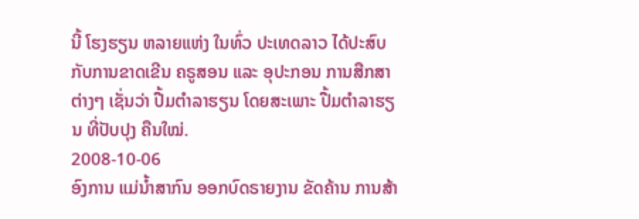ນີ້ ໂຮງຮຽນ ຫລາຍແຫ່ງ ໃນທົ່ວ ປະເທດລາວ ໄດ້ປະສົບ ກັບການຂາດເຂີນ ຄຣູສອນ ແລະ ອຸປະກອນ ການສືກສາ ຕ່າງໆ ເຊັ່ນວ່າ ປື້ມຕໍາລາຮຽນ ໂດຍສະເພາະ ປື້ມຕໍາລາຮຽນ ທີ່ປັບປຸງ ຄືນໃໝ່.
2008-10-06
ອົງການ ແມ່ນ້ຳສາກົນ ອອກບົດຣາຍງານ ຂັດຄ້ານ ການສ້າ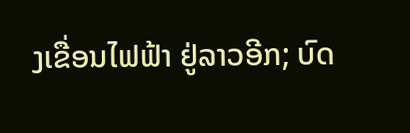ງເຂື່ອນໄຟຟ້າ ຢູ່ລາວອີກ; ບົດ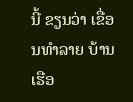ນີ້ ຂຽນວ່າ ເຂື່ອນທຳລາຍ ບ້ານເຮືອ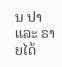ນ ປາ ແລະ ຣາຍໄດ້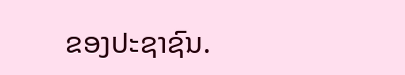ຂອງປະຊາຊົນ.